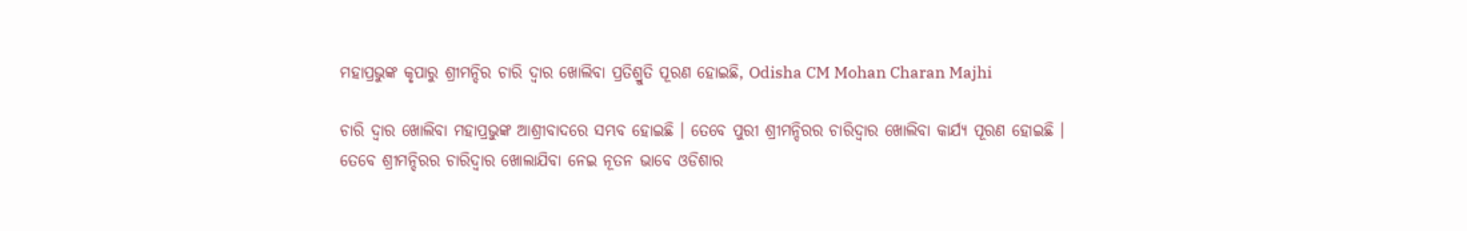ମହାପ୍ରଭୁଙ୍କ କୃପାରୁ ଶ୍ରୀମନ୍ଦିର ଚାରି ଦ୍ଵାର ଖୋଲିବା ପ୍ରତିଶ୍ରୁତି ପୂରଣ ହୋଇଛି, Odisha CM Mohan Charan Majhi

ଚାରି ଦ୍ଵାର ଖୋଲିବା ମହାପ୍ରଭୁଙ୍କ ଆଶ୍ରୀବାଦରେ ସମ୍ଭବ ହୋଇଛି । ତେବେ ପୁରୀ ଶ୍ରୀମନ୍ଦିରର ଚାରିଦ୍ଵାର ଖୋଲିବା କାର୍ଯ୍ୟ ପୂରଣ ହୋଇଛି । ତେବେ ଶ୍ରୀମନ୍ଦିରର ଚାରିଦ୍ଵାର ଖୋଲାଯିବା ନେଇ ନୂତନ ଭାବେ ଓଡିଶାର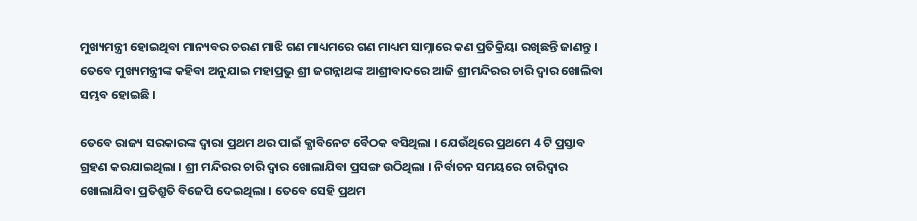ମୁଖ୍ୟମନ୍ତ୍ରୀ ହୋଇଥିବା ମାନ୍ୟବର ଚରଣ ମାଝି ଗଣ ମାଧ୍ୟମରେ ଗଣ ମାଧ୍ୟମ ସାମ୍ନାରେ କଣ ପ୍ରତିକ୍ରିୟା ରଖିଛନ୍ତି ଜାଣନ୍ତୁ । ତେବେ ମୁଖ୍ୟମନ୍ତ୍ରୀଙ୍କ କହିବା ଅନୁଯାଇ ମହାପ୍ରଭୁ ଶ୍ରୀ ଜଗନ୍ନାଥଙ୍କ ଆଶ୍ରୀବାଦରେ ଆଜି ଶ୍ରୀମନ୍ଦିରର ଚାରି ଦ୍ଵାର ଖୋଲିବା ସମ୍ଭବ ହୋଇଛି ।

ତେବେ ରାଜ୍ୟ ସରକାରଙ୍କ ଦ୍ଵାରା ପ୍ରଥମ ଥର ପାଇଁ କ୍ଯାବିନେଟ ବୈଠକ ବସିଥିଲା । ଯେଉଁଥିରେ ପ୍ରଥମେ 4 ଟି ପ୍ରସ୍ତାବ ଗ୍ରହଣ କରଯାଇଥିଲା । ଶ୍ରୀ ମନ୍ଦିରର ଚାରି ଦ୍ଵାର ଖୋଲାଯିବା ପ୍ରସଙ୍ଗ ଉଠିଥିଲା । ନିର୍ବାଚନ ସମୟରେ ଚାରିଦ୍ଵାର ଖୋଲାଯିବା ପ୍ରତିଶ୍ରୁତି ବିଜେପି ଦେଇଥିଲା । ତେବେ ସେହି ପ୍ରଥମ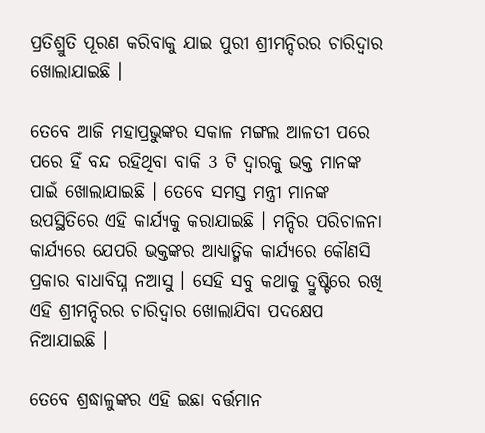ପ୍ରତିଶ୍ରୁତି ପୂରଣ କରିବାକୁ ଯାଇ ପୁରୀ ଶ୍ରୀମନ୍ଦିରର ଚାରିଦ୍ଵାର ଖୋଲାଯାଇଛି ।

ତେବେ ଆଜି ମହାପ୍ରଭୁଙ୍କର ସକାଳ ମଙ୍ଗଲ ଆଳତୀ ପରେ ପରେ ହିଁ ବନ୍ଦ ରହିଥିବା ବାକି 3 ଟି ଦ୍ଵାରକୁ ଭକ୍ତ ମାନଙ୍କ ପାଇଁ ଖୋଲାଯାଇଛି । ତେବେ ସମସ୍ତ ମନ୍ତ୍ରୀ ମାନଙ୍କ ଉପସ୍ଥିତିରେ ଏହି କାର୍ଯ୍ୟକୁ କରାଯାଇଛି । ମନ୍ଦିର ପରିଚାଳନା କାର୍ଯ୍ୟରେ ଯେପରି ଭକ୍ତଙ୍କର ଆଧ୍ୟାତ୍ମିକ କାର୍ଯ୍ୟରେ କୌଣସି ପ୍ରକାର ବାଧାବିଘ୍ନ ନଆସୁ । ସେହି ସବୁ କଥାକୁ ଦ୍ରୁଷ୍ଟିରେ ରଖି ଏହି ଶ୍ରୀମନ୍ଦିରର ଚାରିଦ୍ଵାର ଖୋଲାଯିବା ପଦକ୍ଷେପ ନିଆଯାଇଛି ।

ତେବେ ଶ୍ରଦ୍ଧାଳୁଙ୍କର ଏହି ଇଛା ବର୍ତ୍ତମାନ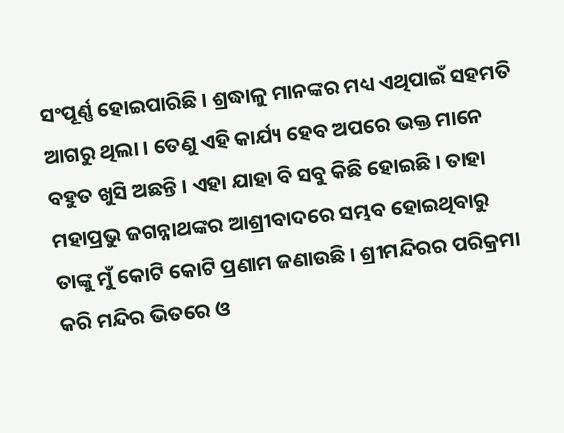ସଂପୂର୍ଣ୍ଣ ହୋଇପାରିଛି । ଶ୍ରଦ୍ଧାଳୁ ମାନଙ୍କର ମଧ୍ୟ ଏଥିପାଇଁ ସହମତି ଆଗରୁ ଥିଲା । ତେଣୁ ଏହି କାର୍ଯ୍ୟ ହେବ ଅପରେ ଭକ୍ତ ମାନେ ବହୁତ ଖୁସି ଅଛନ୍ତି । ଏହା ଯାହା ବି ସବୁ କିଛି ହୋଇଛି । ତାହା ମହାପ୍ରଭୁ ଜଗନ୍ନାଥଙ୍କର ଆଶ୍ରୀବାଦରେ ସମ୍ଭବ ହୋଇଥିବାରୁ ତାଙ୍କୁ ମୁଁ କୋଟି କୋଟି ପ୍ରଣାମ ଜଣାଉଛି । ଶ୍ରୀମନ୍ଦିରର ପରିକ୍ରମା କରି ମନ୍ଦିର ଭିତରେ ଓ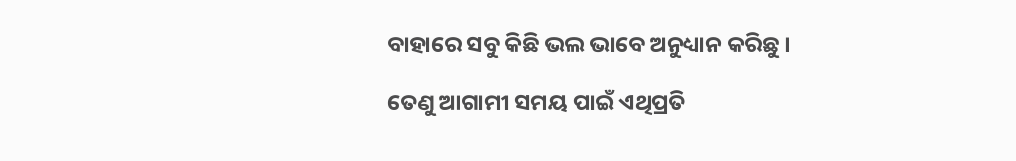ବାହାରେ ସବୁ କିଛି ଭଲ ଭାବେ ଅନୁଧ୍ୟାନ କରିଛୁ ।

ତେଣୁ ଆଗାମୀ ସମୟ ପାଇଁ ଏଥିପ୍ରତି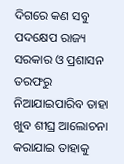ଦିଗରେ କଣ ସବୁ ପଦକ୍ଷେପ ରାଜ୍ୟ ସରକାର ଓ ପ୍ରଶାସନ ତରଫରୁ ନିଆଯାଇପାରିବ ତାହା ଖୁବ ଶୀଘ୍ର ଆଲୋଚନା କରାଯାଇ ତାହାକୁ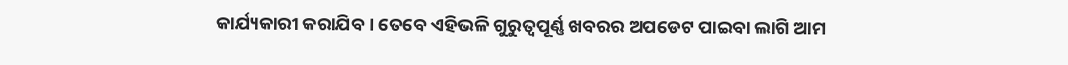କାର୍ଯ୍ୟକାରୀ କରାଯିବ । ତେବେ ଏହିଭଳି ଗୁରୁତ୍ଵପୂର୍ଣ୍ଣ ଖବରର ଅପଡେଟ ପାଇବା ଲାଗି ଆମ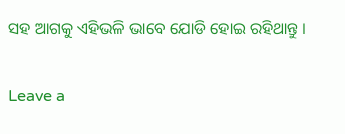ସହ ଆଗକୁ ଏହିଭଳି ଭାବେ ଯୋଡି ହୋଇ ରହିଥାନ୍ତୁ ।

Leave a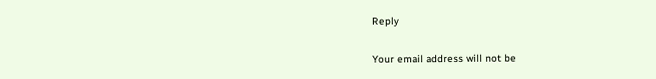Reply

Your email address will not be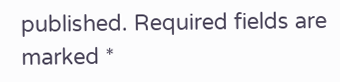published. Required fields are marked *